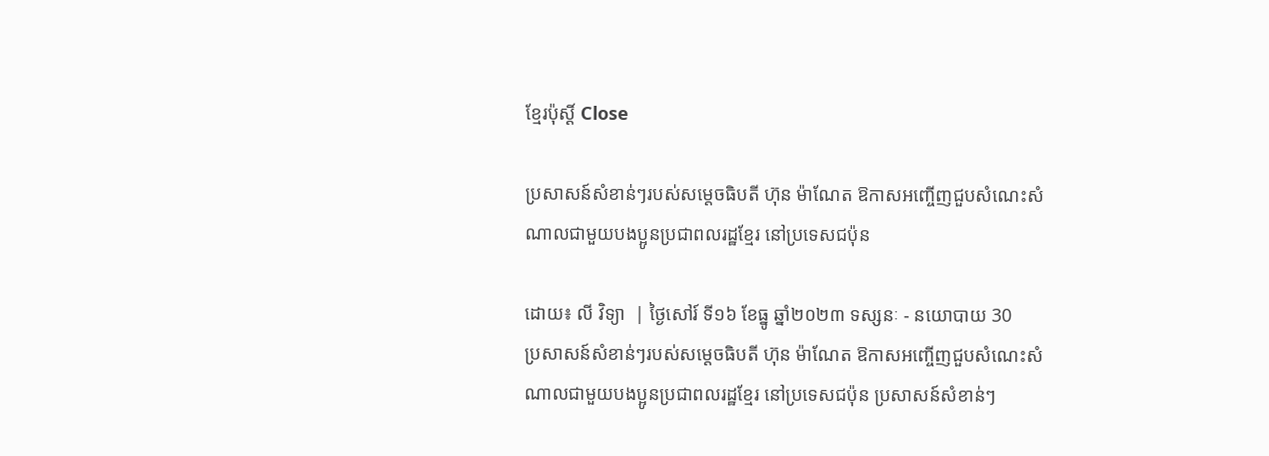ខ្មែរប៉ុស្ដិ៍ Close

ប្រសាសន៍សំខាន់ៗរបស់សម្តេចធិបតី ហ៊ុន ម៉ាណែត ឱកាសអញ្ចើញជួបសំណេះសំណាលជាមួយបងប្អូនប្រជាពលរដ្ឋខ្មែរ នៅប្រទេសជប៉ុន

ដោយ៖ លី វិទ្យា  | ថ្ងៃសៅរ៍ ទី១៦ ខែធ្នូ ឆ្នាំ២០២៣ ទស្សនៈ - នយោបាយ 30
ប្រសាសន៍សំខាន់ៗរបស់សម្តេចធិបតី ហ៊ុន ម៉ាណែត ឱកាសអញ្ចើញជួបសំណេះសំណាលជាមួយបងប្អូនប្រជាពលរដ្ឋខ្មែរ នៅប្រទេសជប៉ុន ប្រសាសន៍សំខាន់ៗ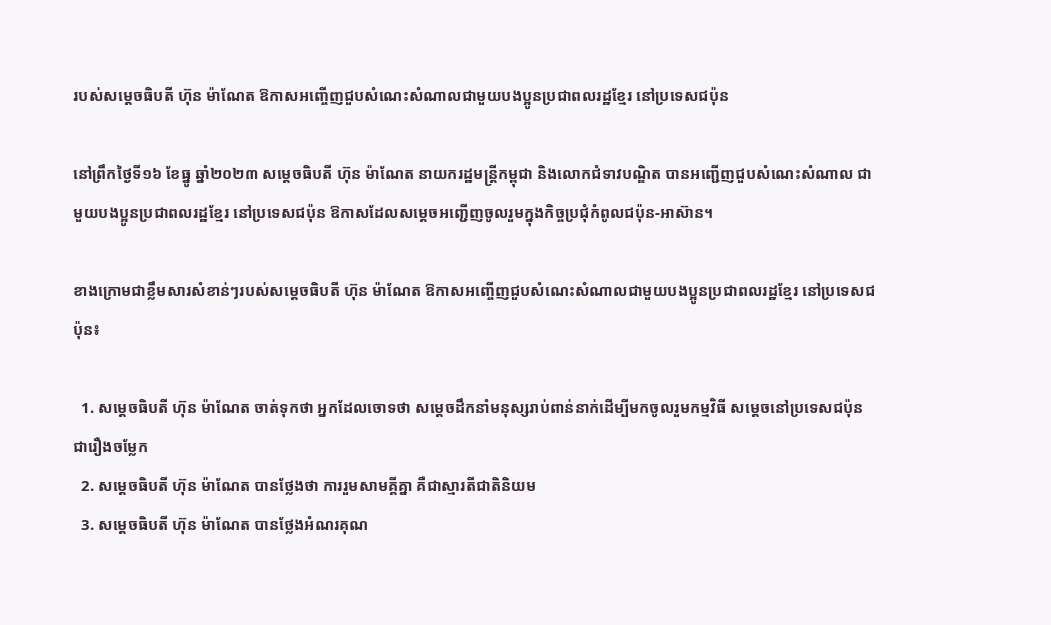របស់សម្តេចធិបតី ហ៊ុន ម៉ាណែត ឱកាសអញ្ចើញជួបសំណេះសំណាលជាមួយបងប្អូនប្រជាពលរដ្ឋខ្មែរ នៅប្រទេសជប៉ុន

នៅព្រឹកថ្ងៃទី១៦ ខែធ្នូ ឆ្នាំ២០២៣ សម្តេចធិបតី ហ៊ុន ម៉ាណែត នាយករដ្ឋមន្រ្តីកម្ពុជា និងលោកជំទាវបណ្ឌិត បានអញ្ជើញជួបសំណេះសំណាល ជាមួយបងប្អូនប្រជាពលរដ្ឋខ្មែរ នៅប្រទេសជប៉ុន ឱកាសដែលសម្តេចអញ្ជើញចូលរួមក្នុងកិច្ចប្រជុំកំពូលជប៉ុន-អាស៊ាន។

ខាងក្រោមជាខ្លឹមសារសំខាន់ៗរបស់សម្តេចធិបតី ហ៊ុន ម៉ាណែត ឱកាសអញ្ចើញជួបសំណេះសំណាលជាមួយបងប្អូនប្រជាពលរដ្ឋខ្មែរ នៅប្រទេសជប៉ុន៖

  1. សម្តេចធិបតី ហ៊ុន ម៉ាណែត ចាត់ទុកថា អ្នកដែលចោទថា សម្តេចដឹកនាំមនុស្សរាប់ពាន់នាក់ដើម្បីមកចូលរួមកម្មវិធី សម្តេចនៅប្រទេសជប៉ុន ជារឿងចម្លែក
  2. សម្តេចធិបតី ហ៊ុន ម៉ាណែត បានថ្លែងថា ការរួមសាមគ្គីគ្នា គឺជាស្មារតីជាតិនិយម
  3. សម្តេចធិបតី ហ៊ុន ម៉ាណែត បានថ្លែងអំណរគុណ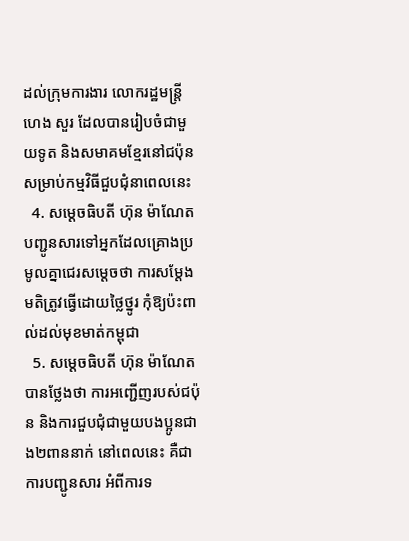ដល់ក្រុមការងារ លោករដ្ឋមន្រ្តី ហេង សួរ ដែលបានរៀបចំជាមួយទូត និងសមាគមខ្មែរនៅជប៉ុន សម្រាប់កម្មវិធីជួបជុំនាពេលនេះ
  4. សម្តេចធិបតី ហ៊ុន ម៉ាណែត បញ្ជូនសារទៅអ្នកដែលគ្រោងប្រមូលគ្នាជេរសម្តេចថា ការសម្តែងមតិត្រូវធ្វើដោយថ្លៃថ្នូរ កុំឱ្យប៉ះពាល់ដល់មុខមាត់កម្ពុជា
  5. សម្តេចធិបតី ហ៊ុន ម៉ាណែត បានថ្លែងថា ការអញ្ជើញរបស់ជប៉ុន និងការជួបជុំជាមួយបងប្អូនជាង២ពាននាក់ នៅពេលនេះ គឺជាការបញ្ជូនសារ អំពីការទ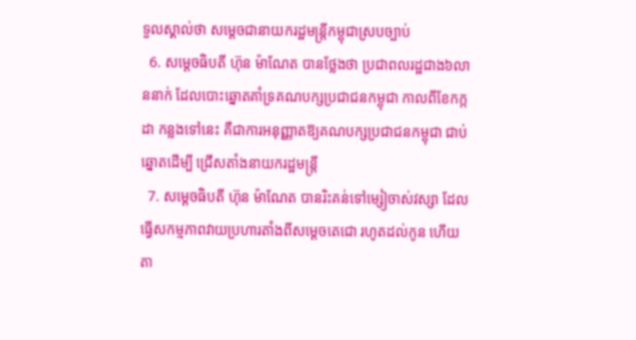ទួលស្គាល់ថា សម្តេចជានាយករដ្ឋមន្រ្តីកម្ពុជាស្របច្បាប់
  6. សម្តេចធិបតី ហ៊ុន ម៉ាណែត បានថ្លែងថា ប្រជាពលរដ្ឋជាង៦លាននាក់ ដែលបោះឆ្នោតគាំទ្រគណបក្សប្រជាជនកម្ពុជា កាលពីខែកក្កដា កន្លងទៅនេះ គឺជាការអនុញ្ញាតឱ្យគណបក្សប្រជាជនកម្ពុជា ជាប់ឆ្នោតដើម្បី ជ្រើសតាំងនាយករដ្ឋមន្រ្តី
  7. សម្តេចធិបតី ហ៊ុន ម៉ាណែត បានរិះគន់ទៅម្សៀចាស់វស្សា ដែលធ្វើសកម្មភាពវាយប្រហារតាំងពីសម្តេចតេជោ រហូតដល់កូន ហើយតា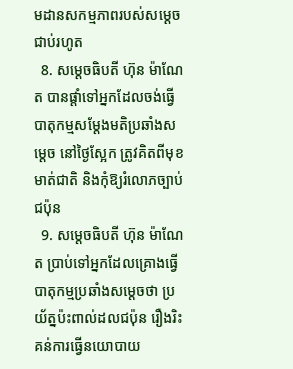មដានសកម្មភាពរបស់សម្តេចជាប់រហូត
  8. សម្តេចធិបតី ហ៊ុន ម៉ាណែត បានផ្តាំទៅអ្នកដែលចង់ធ្វើបាតុកម្មសម្តែងមតិប្រឆាំងសម្តេច នៅថ្ងៃស្អែក ត្រូវគិតពីមុខមាត់ជាតិ និងកុំឱ្យរំលោភច្បាប់ជប៉ុន
  9. សម្តេចធិបតី ហ៊ុន ម៉ាណែត ប្រាប់ទៅអ្នកដែលគ្រោងធ្វើបាតុកម្មប្រឆាំងសម្តេចថា ប្រយ័ត្នប៉ះពាល់ដលជប៉ុន រឿងរិះគន់ការធ្វើនយោបាយ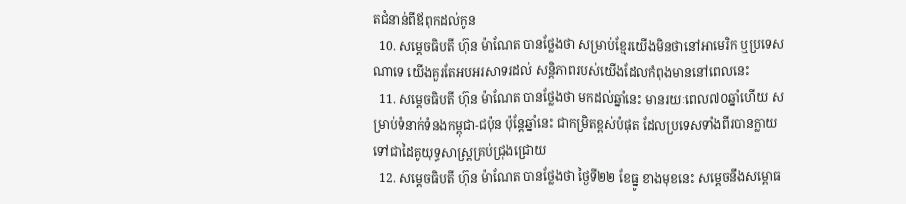តជំនាន់ពីឪពុកដល់កូន
  10. សម្តេចធិបតី ហ៊ុន ម៉ាណែត បានថ្លែងថា សម្រាប់ខ្មែរយើងមិនថានៅអាមេរិក ឬប្រទេសណាទេ យើងគួរតែអបអរសាទរដល់ សន្តិភាពរបស់យើងដែលកំពុងមាននៅពេលនេះ
  11. សម្តេចធិបតី ហ៊ុន ម៉ាណែត បានថ្លែងថា មកដល់ឆ្នាំនេះ មានរយៈពេល៧០ឆ្នាំហើយ សម្រាប់ទំនាក់ទំនងកម្ពុជា-ជប៉ុន ប៉ុន្តែឆ្នាំនេះ ជាកម្រិតខ្ពស់បំផុត ដែលប្រទេសទាំងពីរបានក្លាយទៅជាដៃគូយុទ្ធសាស្ត្រគ្រប់ជ្រុងជ្រោយ
  12. សម្តេចធិបតី ហ៊ុន ម៉ាណែត បានថ្លែងថា ថ្ងៃទី២២ ខែធ្នូ ខាងមុខនេះ សម្តេចនឹងសម្ពោធ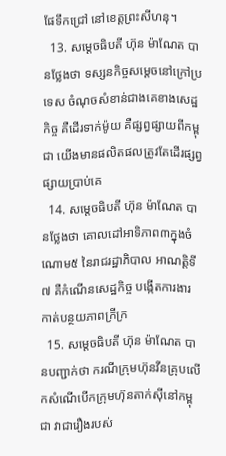ផែទឹកជ្រៅ នៅខេត្តព្រះសីហនុ។
  13. សម្តេចធិបតី ហ៊ុន ម៉ាណែត បានថ្លែងថា ទស្សនកិច្ចសម្តេចនៅក្រៅប្រទេស ចំណុចសំខាន់ជាងគេខាងសេដ្ឋកិច្ច គឺដើរទាក់ម៉ូយ គឺផ្សព្វផ្សាយពីកម្ពុជា យើងមានផលិតផលត្រូវតែដើរផ្សព្វផ្សាយប្រាប់គេ
  14. សម្តេចធិបតី ហ៊ុន ម៉ាណែត បានថ្លែងថា គោលដៅអាទិភាព៣ក្នុងចំណោម៥ នៃរាជរដ្ឋាភិបាល អាណត្តិទី៧ គឺកំណើនសេដ្ឋកិច្ច បង្កើតការងារ កាត់បន្ថយភាពក្រីក្រ
  15. សម្តេចធិបតី ហ៊ុន ម៉ាណែត បានបញ្ជាក់ថា ករណីក្រុមហ៊ុនវីនគ្រុបលើកសំណើបើកក្រុមហ៊ុនតាក់ស៊ីនៅកម្ពុជា វាជារឿងរបស់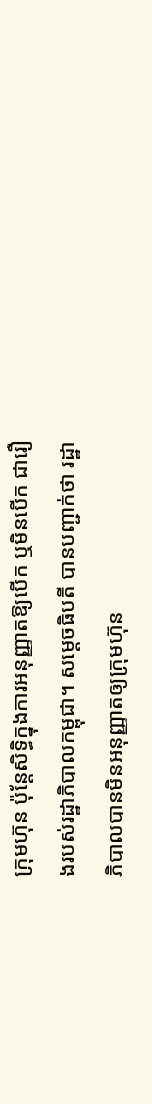ក្រុមហ៊ុន ប៉ុន្តែសិទ្ធិក្នុងការអនុញ្ញាតឱ្យបើក ឬមិនបើក ជារឿងរបស់រដ្ឋាភិបាលកម្ពុជា។ សម្តេចធិបតី បានបញ្ជាក់ថា រដ្ឋាភិបាលបានមិនអនុញ្ញាតឲ្យក្រុមហ៊ុន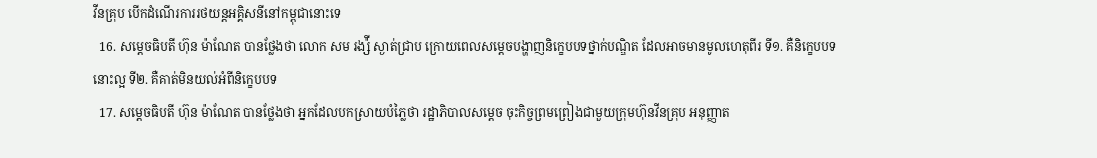វីនគ្រុប បើកដំណើរការរថយន្តអគ្គិសនីនៅកម្ពុជានោះទេ
  16. សម្តេចធិបតី ហ៊ុន ម៉ាណែត បានថ្លែងថា លោក សម រង្ស៉ី ស្ងាត់ជ្រាប ក្រោយពេលសម្តេចបង្ហាញនិក្ខេបបទថ្នាក់បណ្ឌិត ដែលអាចមានមូលហេតុពីរ ទី១. គឺនិក្ខេបបទនោះល្អ ទី២. គឺគាត់មិនយល់អំពីនិក្ខេបបទ
  17. សម្តេចធិបតី ហ៊ុន ម៉ាណែត បានថ្លែងថា អ្នកដែលបកស្រាយបំភ្លៃថា រដ្ឋាភិបាលសម្តេច ចុះកិច្ចព្រមព្រៀងជាមួយក្រុមហ៊ុនវីនគ្រុប អនុញ្ញាត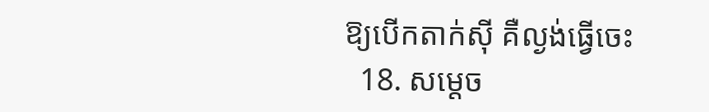ឱ្យបើកតាក់ស៊ី គឺល្ងង់ធ្វើចេះ
  18. សម្តេច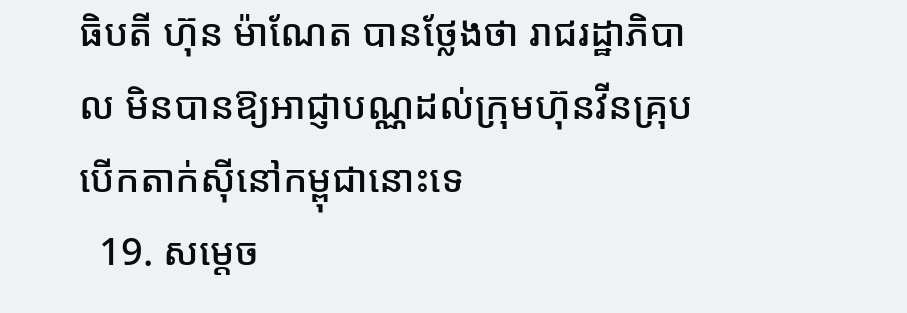ធិបតី ហ៊ុន ម៉ាណែត បានថ្លែងថា រាជរដ្ឋាភិបាល មិនបានឱ្យអាជ្ញាបណ្ណដល់ក្រុមហ៊ុនវីនគ្រុប បើកតាក់ស៊ីនៅកម្ពុជានោះទេ
  19. សម្តេច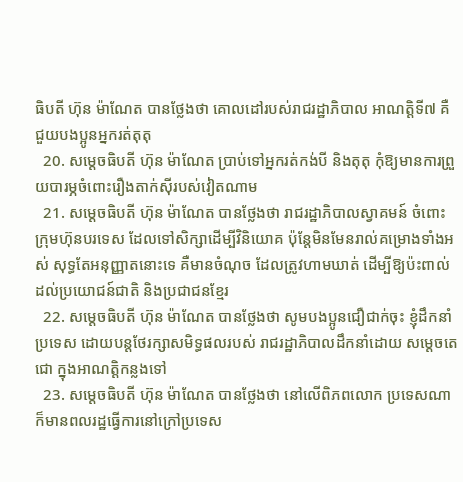ធិបតី ហ៊ុន ម៉ាណែត បានថ្លែងថា គោលដៅរបស់រាជរដ្ឋាភិបាល អាណត្តិទី៧ គឺជួយបងប្អូនអ្នករត់តុតុ
  20. សម្តេចធិបតី ហ៊ុន ម៉ាណែត ប្រាប់ទៅអ្នករត់កង់បី និងតុតុ កុំឱ្យមានការព្រួយបារម្ភចំពោះរឿងតាក់ស៊ីរបស់វៀតណាម
  21. សម្តេចធិបតី ហ៊ុន ម៉ាណែត បានថ្លែងថា រាជរដ្ឋាភិបាលស្វាគមន៍ ចំពោះក្រុមហ៊ុនបរទេស ដែលទៅសិក្សាដើម្បីវិនិយោគ ប៉ុន្តែមិនមែនរាល់គម្រោងទាំងអស់ សុទ្ធតែអនុញ្ញាតនោះទេ គឺមានចំណុច ដែលត្រូវហាមឃាត់ ដើម្បីឱ្យប៉ះពាល់ដល់ប្រយោជន៍ជាតិ និងប្រជាជនខ្មែរ
  22. សម្តេចធិបតី ហ៊ុន ម៉ាណែត បានថ្លែងថា សូមបងប្អូនជឿជាក់ចុះ ខ្ញុំដឹកនាំប្រទេស ដោយបន្តថែរក្សាសមិទ្ធផលរបស់ រាជរដ្ឋាភិបាលដឹកនាំដោយ សម្តេចតេជោ ក្នុងអាណត្តិកន្លងទៅ
  23. សម្តេចធិបតី ហ៊ុន ម៉ាណែត បានថ្លែងថា នៅលើពិភពលោក ប្រទេសណាក៏មានពលរដ្ឋធ្វើការនៅក្រៅប្រទេស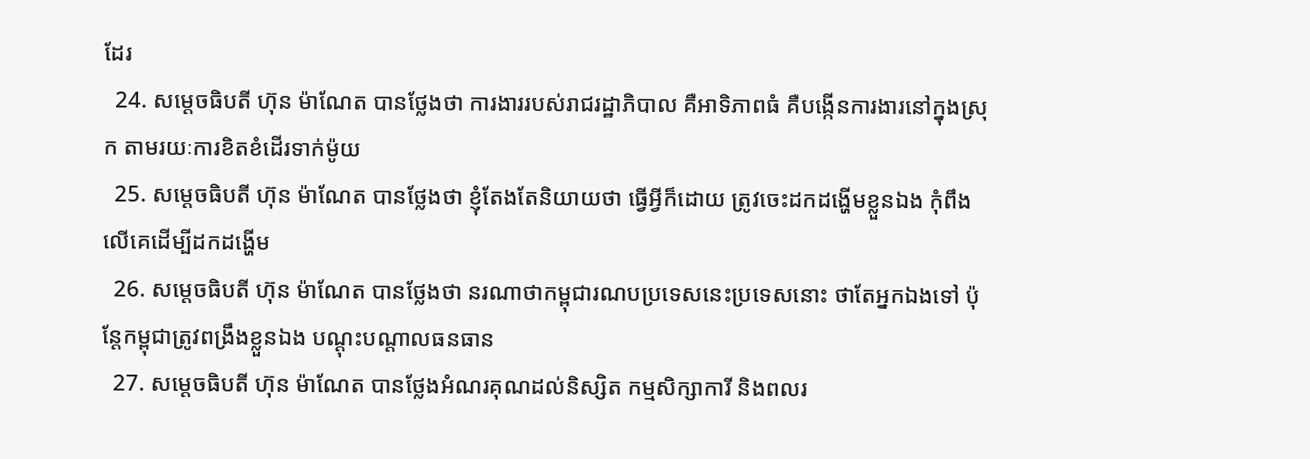ដែរ
  24. សម្តេចធិបតី ហ៊ុន ម៉ាណែត បានថ្លែងថា ការងាររបស់រាជរដ្ឋាភិបាល គឺអាទិភាពធំ គឺបង្កើនការងារនៅក្នុងស្រុក តាមរយៈការខិតខំដើរទាក់ម៉ូយ
  25. សម្តេចធិបតី ហ៊ុន ម៉ាណែត បានថ្លែងថា ខ្ញុំតែងតែនិយាយថា ធ្វើអ្វីក៏ដោយ ត្រូវចេះដកដង្ហើមខ្លួនឯង កុំពឹងលើគេដើម្បីដកដង្ហើម
  26. សម្តេចធិបតី ហ៊ុន ម៉ាណែត បានថ្លែងថា នរណាថាកម្ពុជារណបប្រទេសនេះប្រទេសនោះ ថាតែអ្នកឯងទៅ ប៉ុន្តែកម្ពុជាត្រូវពង្រឹងខ្លួនឯង បណ្តុះបណ្តាលធនធាន
  27. សម្តេចធិបតី ហ៊ុន ម៉ាណែត បានថ្លែងអំណរគុណដល់និស្សិត កម្មសិក្សាការី និងពលរ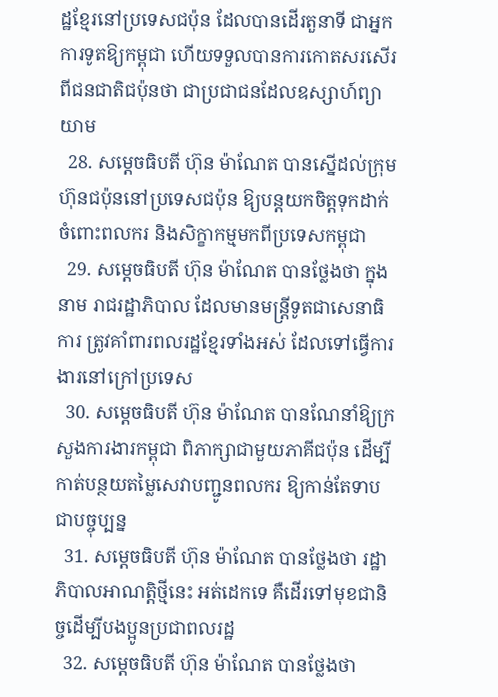ដ្ឋខ្មែរនៅប្រទេសជប៉ុន ដែលបានដើរតួនាទី ជាអ្នកការទូតឱ្យកម្ពុជា ហើយទទួលបានការកោតសរសើរពីជនជាតិជប៉ុនថា ជាប្រជាជនដែលឧស្សាហ៍ព្យាយាម
  28. សម្តេចធិបតី ហ៊ុន ម៉ាណែត បានស្នើដល់ក្រុមហ៊ុនជប៉ុននៅប្រទេសជប៉ុន ឱ្យបន្តយកចិត្តទុកដាក់ចំពោះពលករ និងសិក្ខាកម្មមកពីប្រទេសកម្ពុជា
  29. សម្តេចធិបតី ហ៊ុន ម៉ាណែត បានថ្លែងថា ក្នុងនាម រាជរដ្ឋាភិបាល ដែលមានមន្ត្រីទូតជាសេនាធិការ ត្រូវគាំពារពលរដ្ឋខ្មែរទាំងអស់ ដែលទៅធ្វើការងារនៅក្រៅប្រទេស
  30. សម្តេចធិបតី ហ៊ុន ម៉ាណែត បានណែនាំឱ្យក្រសួងការងារកម្ពុជា ពិភាក្សាជាមួយភាគីជប៉ុន ដើម្បីកាត់បន្ថយតម្លៃសេវាបញ្ជូនពលករ ឱ្យកាន់តែទាបជាបច្ចុប្បន្ន
  31. សម្តេចធិបតី ហ៊ុន ម៉ាណែត បានថ្លែងថា រដ្ឋាភិបាលអាណត្តិថ្មីនេះ អត់ដេកទេ គឺដើរទៅមុខជានិច្ចដើម្បីបងប្អូនប្រជាពលរដ្ឋ
  32. សម្តេចធិបតី ហ៊ុន ម៉ាណែត បានថ្លែងថា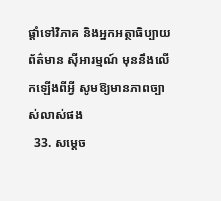ផ្តាំទៅវិភាគ និងអ្នកអត្ថាធិប្បាយព័ត៌មាន ស៊ីអារម្មណ៍ មុននឹងលើកឡើងពីអ្វី សូមឱ្យមានភាពច្បាស់លាស់ផង
  33. សម្តេច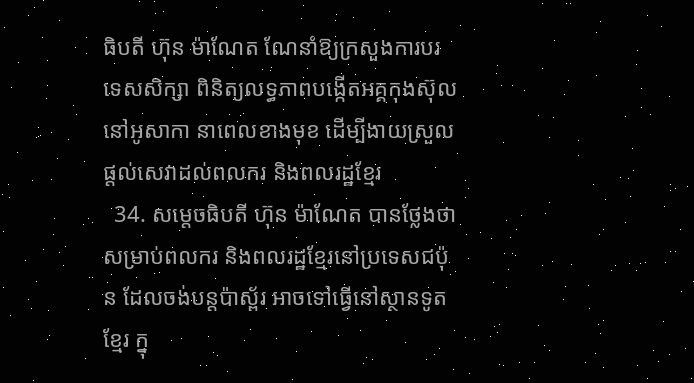ធិបតី ហ៊ុន ម៉ាណែត ណែនាំឱ្យក្រសួងការបរទេសសិក្សា ពិនិត្យលទ្ធភាពបង្កើតអគ្គកុងស៊ុល នៅអូសាកា នាពេលខាងមុខ ដើម្បីងាយស្រួលផ្តល់សេវាដល់ពលករ និងពលរដ្ឋខ្មែរ
  34. សម្តេចធិបតី ហ៊ុន ម៉ាណែត បានថ្លែងថា សម្រាប់ពលករ និងពលរដ្ឋខ្មែរនៅប្រទេសជប៉ុន ដែលចង់បន្តប៉ាស្ព័រ អាចទៅធ្វើនៅស្ថានទូតខ្មែរ ក្នុ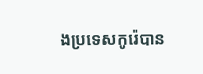ងប្រទេសកូរ៉េបាន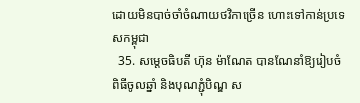ដោយមិនបាច់ចាំចំណាយថវិកាច្រើន ហោះទៅកាន់ប្រទេសកម្ពុជា
  35. សម្តេចធិបតី ហ៊ុន ម៉ាណែត បានណែនាំឱ្យរៀបចំពិធីចូលឆ្នាំ និងបុណភ្ជុំបិណ្ឌ ស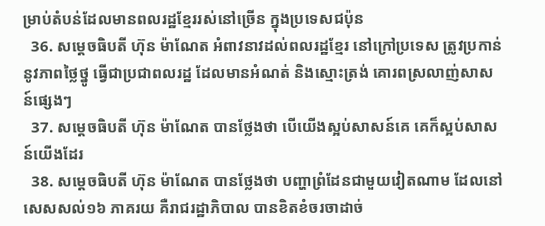ម្រាប់តំបន់ដែលមានពលរដ្ឋខ្មែររស់នៅច្រើន ក្នុងប្រទេសជប៉ុន
  36. សម្តេចធិបតី ហ៊ុន ម៉ាណែត អំពាវនាវដល់ពលរដ្ឋខ្មែរ នៅក្រៅប្រទេស ត្រូវប្រកាន់នូវភាពថ្លៃថ្នូ ធ្វើជាប្រជាពលរដ្ឋ ដែលមានអំណត់ និងស្មោះត្រង់ គោរពស្រលាញ់សាសន៍ផ្សេងៗ
  37. សម្តេចធិបតី ហ៊ុន ម៉ាណែត បានថ្លែងថា បើយើងស្អប់សាសន៍គេ គេក៏ស្អប់សាសន៍យើងដែរ
  38. សម្តេចធិបតី ហ៊ុន ម៉ាណែត បានថ្លែងថា បញ្ហាព្រំដែនជាមួយវៀតណាម ដែលនៅសេសសល់១៦ ភាគរយ គឺរាជរដ្ឋាភិបាល បានខិតខំចរចាដាច់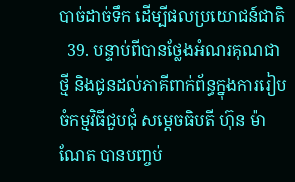បាច់ដាច់ទឹក ដើម្បីផលប្រយោជន៍ជាតិ
  39. បន្ទាប់ពីបានថ្លែងអំណរគុណជាថ្មី និងជូនដល់ភាគីពាក់ព័ន្ធក្នុងការរៀបចំកម្មវិធីជួបជុំ សម្តេចធិបតី ហ៊ុន ម៉ាណែត បានបញ្ចប់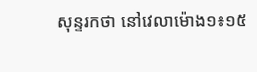សុន្ទរកថា នៅវេលាម៉ោង១៖១៥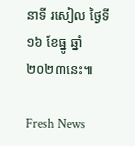នាទី រសៀល ថ្ងៃទី១៦ ខែធ្នូ ឆ្នាំ២០២៣នេះ៕

Fresh News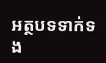អត្ថបទទាក់ទង